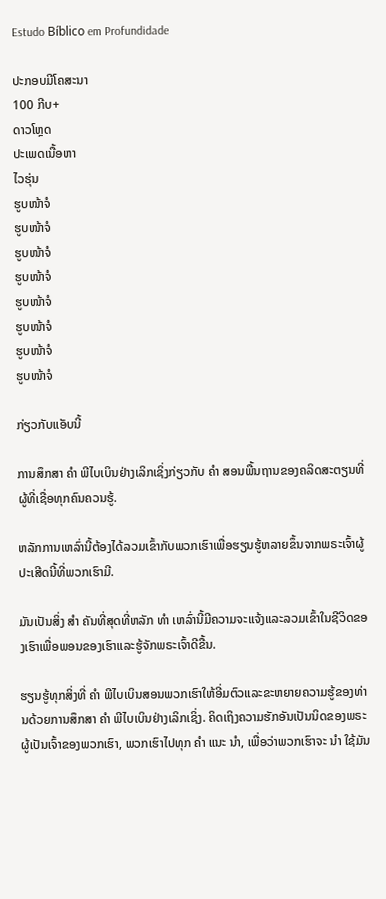Estudo Bíblico em Profundidade

ປະກອບມີໂຄສະນາ
100 ກີບ+
ດາວໂຫຼດ
ປະເພດເນື້ອຫາ
ໄວຮຸ່ນ
ຮູບໜ້າຈໍ
ຮູບໜ້າຈໍ
ຮູບໜ້າຈໍ
ຮູບໜ້າຈໍ
ຮູບໜ້າຈໍ
ຮູບໜ້າຈໍ
ຮູບໜ້າຈໍ
ຮູບໜ້າຈໍ

ກ່ຽວກັບແອັບນີ້

ການສຶກສາ ຄຳ ພີໄບເບິນຢ່າງເລິກເຊິ່ງກ່ຽວກັບ ຄຳ ສອນພື້ນຖານຂອງຄລິດສະຕຽນທີ່ຜູ້ທີ່ເຊື່ອທຸກຄົນຄວນຮູ້.

ຫລັກການເຫລົ່ານີ້ຕ້ອງໄດ້ລວມເຂົ້າກັບພວກເຮົາເພື່ອຮຽນຮູ້ຫລາຍຂຶ້ນຈາກພຣະເຈົ້າຜູ້ປະເສີດນີ້ທີ່ພວກເຮົາມີ.

ມັນເປັນສິ່ງ ສຳ ຄັນທີ່ສຸດທີ່ຫລັກ ທຳ ເຫລົ່ານີ້ມີຄວາມຈະແຈ້ງແລະລວມເຂົ້າໃນຊີວິດຂອງເຮົາເພື່ອພອນຂອງເຮົາແລະຮູ້ຈັກພຣະເຈົ້າດີຂື້ນ.

ຮຽນຮູ້ທຸກສິ່ງທີ່ ຄຳ ພີໄບເບິນສອນພວກເຮົາໃຫ້ອີ່ມຕົວແລະຂະຫຍາຍຄວາມຮູ້ຂອງທ່ານດ້ວຍການສຶກສາ ຄຳ ພີໄບເບິນຢ່າງເລິກເຊິ່ງ. ຄິດເຖິງຄວາມຮັກອັນເປັນນິດຂອງພຣະຜູ້ເປັນເຈົ້າຂອງພວກເຮົາ, ພວກເຮົາໄປທຸກ ຄຳ ແນະ ນຳ, ເພື່ອວ່າພວກເຮົາຈະ ນຳ ໃຊ້ມັນ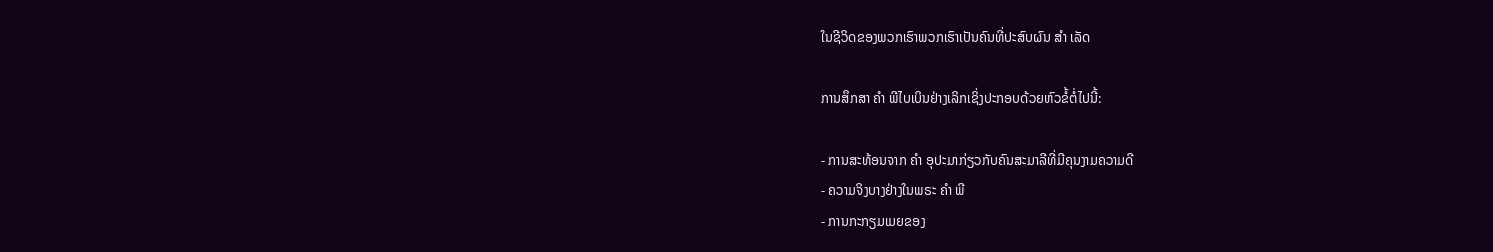ໃນຊີວິດຂອງພວກເຮົາພວກເຮົາເປັນຄົນທີ່ປະສົບຜົນ ສຳ ເລັດ

ການສຶກສາ ຄຳ ພີໄບເບິນຢ່າງເລິກເຊິ່ງປະກອບດ້ວຍຫົວຂໍ້ຕໍ່ໄປນີ້:

- ການສະທ້ອນຈາກ ຄຳ ອຸປະມາກ່ຽວກັບຄົນສະມາລີທີ່ມີຄຸນງາມຄວາມດີ
- ຄວາມຈິງບາງຢ່າງໃນພຣະ ຄຳ ພີ
- ການກະກຽມເມຍຂອງ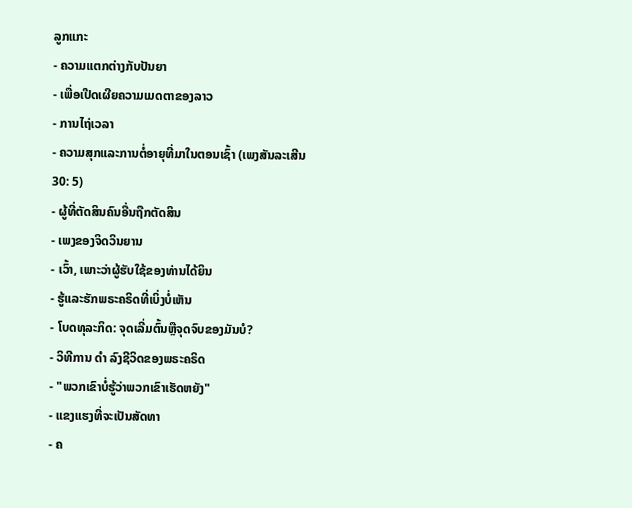ລູກແກະ
- ຄວາມແຕກຕ່າງກັບປັນຍາ
- ເພື່ອເປີດເຜີຍຄວາມເມດຕາຂອງລາວ
- ການໄຖ່ເວລາ
- ຄວາມສຸກແລະການຕໍ່ອາຍຸທີ່ມາໃນຕອນເຊົ້າ (ເພງສັນລະເສີນ 30: 5)
- ຜູ້ທີ່ຕັດສິນຄົນອື່ນຖືກຕັດສິນ
- ເພງຂອງຈິດວິນຍານ
- ເວົ້າ, ເພາະວ່າຜູ້ຮັບໃຊ້ຂອງທ່ານໄດ້ຍິນ
- ຮູ້ແລະຮັກພຣະຄຣິດທີ່ເບິ່ງບໍ່ເຫັນ
- ໂບດທຸລະກິດ: ຈຸດເລີ່ມຕົ້ນຫຼືຈຸດຈົບຂອງມັນບໍ?
- ວິທີການ ດຳ ລົງຊີວິດຂອງພຣະຄຣິດ
- "ພວກເຂົາບໍ່ຮູ້ວ່າພວກເຂົາເຮັດຫຍັງ"
- ແຂງແຮງທີ່ຈະເປັນສັດທາ
- ຄ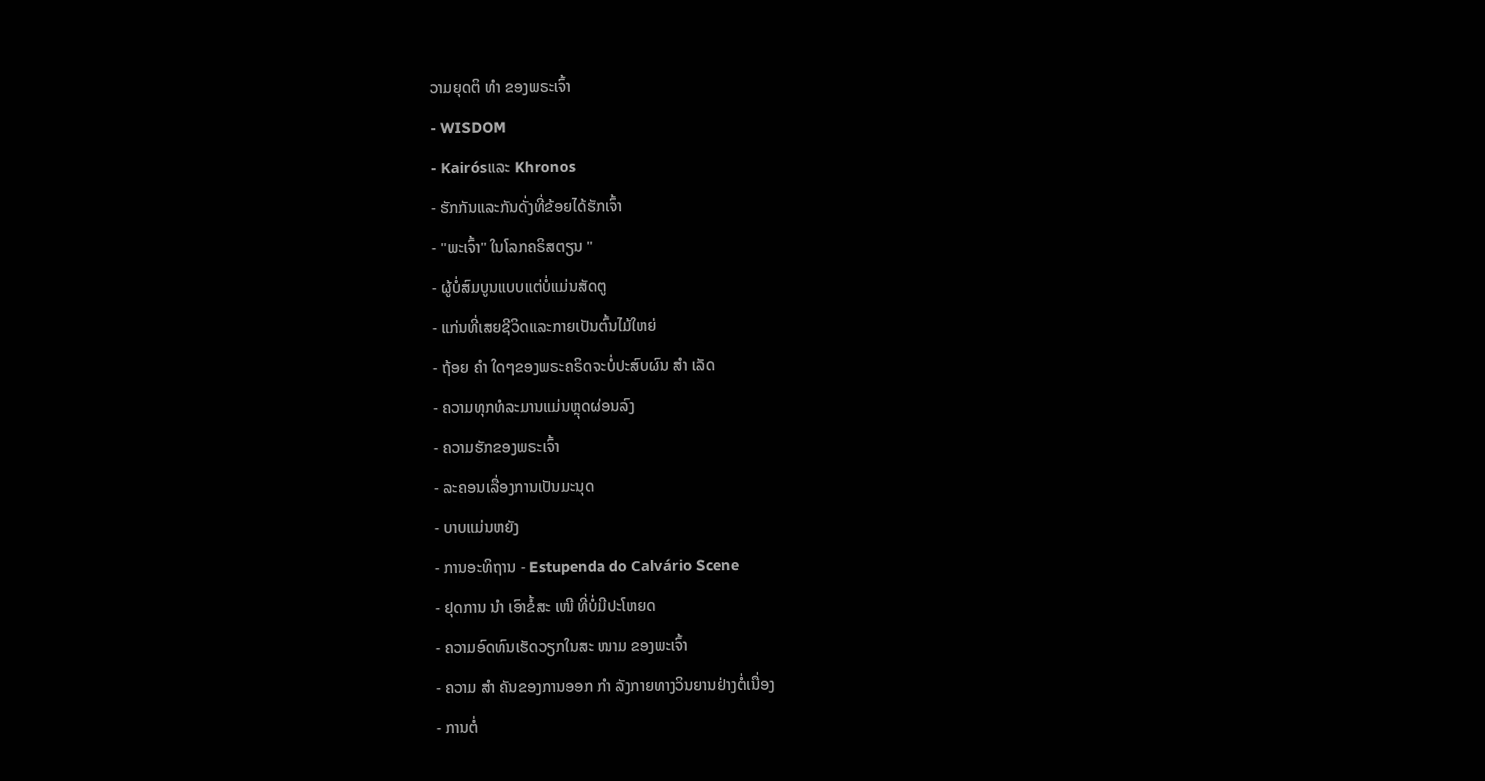ວາມຍຸດຕິ ທຳ ຂອງພຣະເຈົ້າ
- WISDOM
- Kairósແລະ Khronos
- ຮັກກັນແລະກັນດັ່ງທີ່ຂ້ອຍໄດ້ຮັກເຈົ້າ
- "ພະເຈົ້າ" ໃນໂລກຄຣິສຕຽນ "
- ຜູ້ບໍ່ສົມບູນແບບແຕ່ບໍ່ແມ່ນສັດຕູ
- ແກ່ນທີ່ເສຍຊີວິດແລະກາຍເປັນຕົ້ນໄມ້ໃຫຍ່
- ຖ້ອຍ ຄຳ ໃດໆຂອງພຣະຄຣິດຈະບໍ່ປະສົບຜົນ ສຳ ເລັດ
- ຄວາມທຸກທໍລະມານແມ່ນຫຼຸດຜ່ອນລົງ
- ຄວາມຮັກຂອງພຣະເຈົ້າ
- ລະຄອນເລື່ອງການເປັນມະນຸດ
- ບາບແມ່ນຫຍັງ
- ການອະທິຖານ - Estupenda do Calvário Scene
- ຢຸດການ ນຳ ເອົາຂໍ້ສະ ເໜີ ທີ່ບໍ່ມີປະໂຫຍດ
- ຄວາມອົດທົນເຮັດວຽກໃນສະ ໜາມ ຂອງພະເຈົ້າ
- ຄວາມ ສຳ ຄັນຂອງການອອກ ກຳ ລັງກາຍທາງວິນຍານຢ່າງຕໍ່ເນື່ອງ
- ການຕໍ່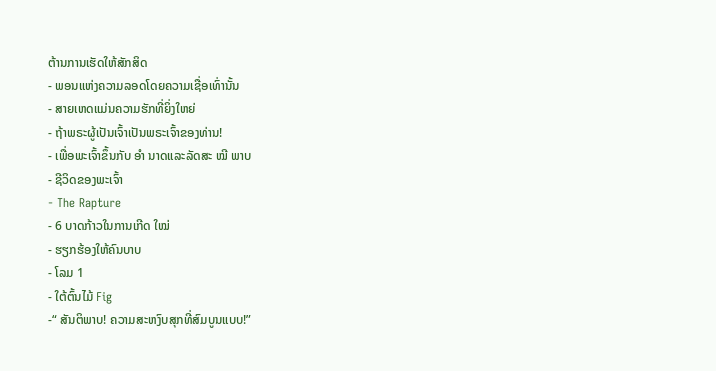ຕ້ານການເຮັດໃຫ້ສັກສິດ
- ພອນແຫ່ງຄວາມລອດໂດຍຄວາມເຊື່ອເທົ່ານັ້ນ
- ສາຍເຫດແມ່ນຄວາມຮັກທີ່ຍິ່ງໃຫຍ່
- ຖ້າພຣະຜູ້ເປັນເຈົ້າເປັນພຣະເຈົ້າຂອງທ່ານ!
- ເພື່ອພະເຈົ້າຂຶ້ນກັບ ອຳ ນາດແລະລັດສະ ໝີ ພາບ
- ຊີວິດຂອງພະເຈົ້າ
- The Rapture
- 6 ບາດກ້າວໃນການເກີດ ໃໝ່
- ຮຽກຮ້ອງໃຫ້ຄົນບາບ
- ໂລມ 1
- ໃຕ້ຕົ້ນໄມ້ Fig
-“ ສັນຕິພາບ! ຄວາມສະຫງົບສຸກທີ່ສົມບູນແບບ!”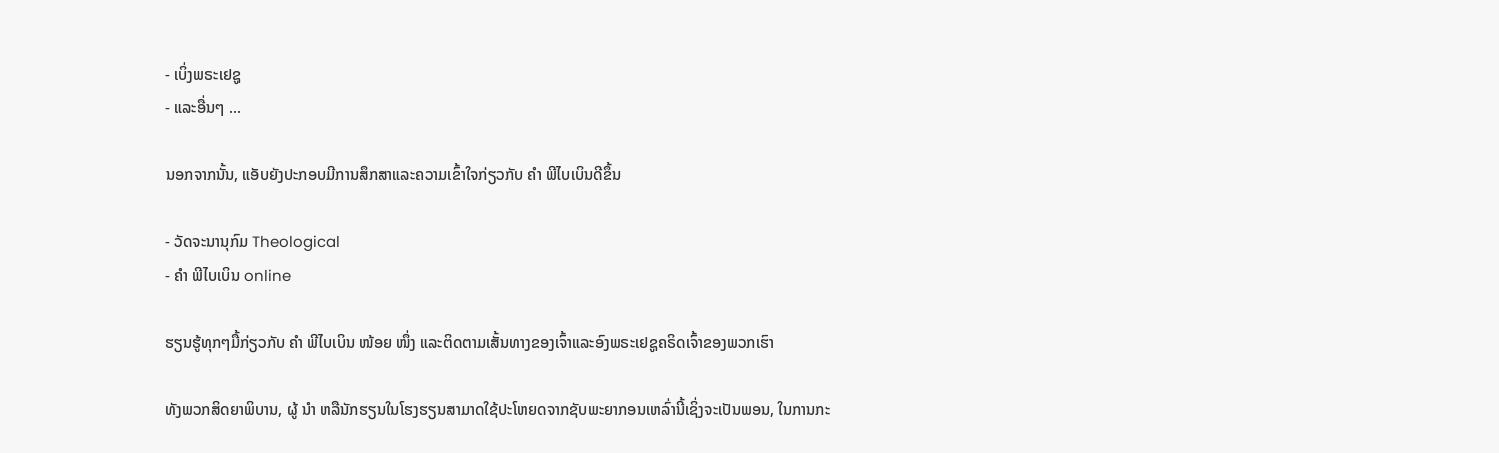- ເບິ່ງພຣະເຢຊູ
- ແລະອື່ນໆ ...

ນອກຈາກນັ້ນ, ແອັບຍັງປະກອບມີການສຶກສາແລະຄວາມເຂົ້າໃຈກ່ຽວກັບ ຄຳ ພີໄບເບິນດີຂຶ້ນ

- ວັດຈະນານຸກົມ Theological
- ຄຳ ພີໄບເບິນ online

ຮຽນຮູ້ທຸກໆມື້ກ່ຽວກັບ ຄຳ ພີໄບເບິນ ໜ້ອຍ ໜຶ່ງ ແລະຕິດຕາມເສັ້ນທາງຂອງເຈົ້າແລະອົງພຣະເຢຊູຄຣິດເຈົ້າຂອງພວກເຮົາ

ທັງພວກສິດຍາພິບານ, ຜູ້ ນຳ ຫລືນັກຮຽນໃນໂຮງຮຽນສາມາດໃຊ້ປະໂຫຍດຈາກຊັບພະຍາກອນເຫລົ່ານີ້ເຊິ່ງຈະເປັນພອນ, ໃນການກະ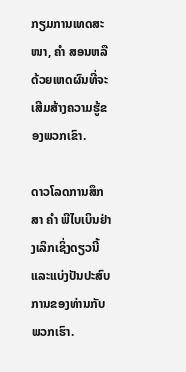ກຽມການເທດສະ ໜາ, ຄຳ ສອນຫລືດ້ວຍເຫດຜົນທີ່ຈະເສີມສ້າງຄວາມຮູ້ຂອງພວກເຂົາ.

ດາວໂລດການສຶກສາ ຄຳ ພີໄບເບິນຢ່າງເລິກເຊິ່ງດຽວນີ້ແລະແບ່ງປັນປະສົບການຂອງທ່ານກັບພວກເຮົາ.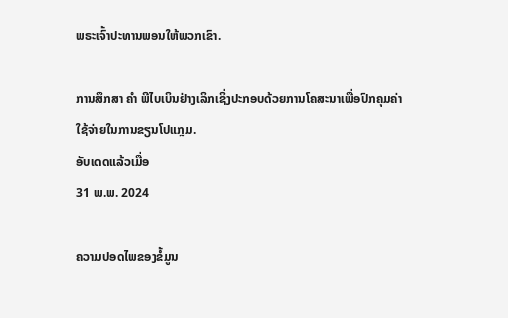ພຣະເຈົ້າປະທານພອນໃຫ້ພວກເຂົາ.

ການສຶກສາ ຄຳ ພີໄບເບິນຢ່າງເລິກເຊິ່ງປະກອບດ້ວຍການໂຄສະນາເພື່ອປົກຄຸມຄ່າໃຊ້ຈ່າຍໃນການຂຽນໂປແກຼມ.
ອັບເດດແລ້ວເມື່ອ
31 ພ.ພ. 2024

ຄວາມປອດໄພຂອງຂໍ້ມູນ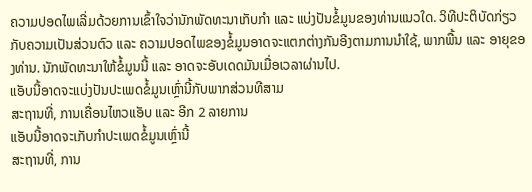ຄວາມປອດໄພເລີ່ມດ້ວຍການເຂົ້າໃຈວ່ານັກພັດທະນາເກັບກຳ ແລະ ແບ່ງປັນຂໍ້ມູນຂອງທ່ານແນວໃດ. ວິທີປະຕິບັດກ່ຽວກັບຄວາມເປັນສ່ວນຕົວ ແລະ ຄວາມປອດໄພຂອງຂໍ້ມູນອາດຈະແຕກຕ່າງກັນອີງຕາມການນຳໃຊ້, ພາກພື້ນ ແລະ ອາຍຸຂອງທ່ານ. ນັກພັດທະນາໃຫ້ຂໍ້ມູນນີ້ ແລະ ອາດຈະອັບເດດມັນເມື່ອເວລາຜ່ານໄປ.
ແອັບນີ້ອາດຈະແບ່ງປັນປະເພດຂໍ້ມູນເຫຼົ່ານີ້ກັບພາກສ່ວນທີສາມ
ສະຖານທີ່, ການເຄື່ອນໄຫວແອັບ ແລະ ອີກ 2 ລາຍການ
ແອັບນີ້ອາດຈະເກັບກຳປະເພດຂໍ້ມູນເຫຼົ່ານີ້
ສະຖານທີ່, ການ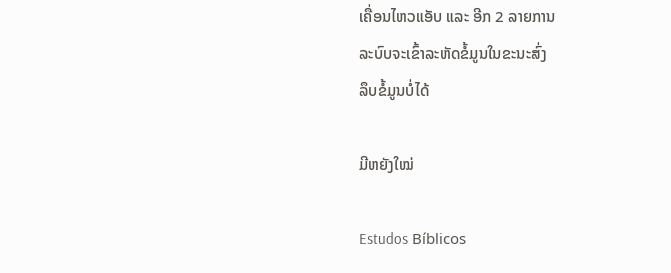ເຄື່ອນໄຫວແອັບ ແລະ ອີກ 2 ລາຍການ
ລະບົບຈະເຂົ້າລະຫັດຂໍ້ມູນໃນຂະນະສົ່ງ
ລຶບຂໍ້ມູນບໍ່ໄດ້

ມີຫຍັງໃໝ່

Estudos Bíblicos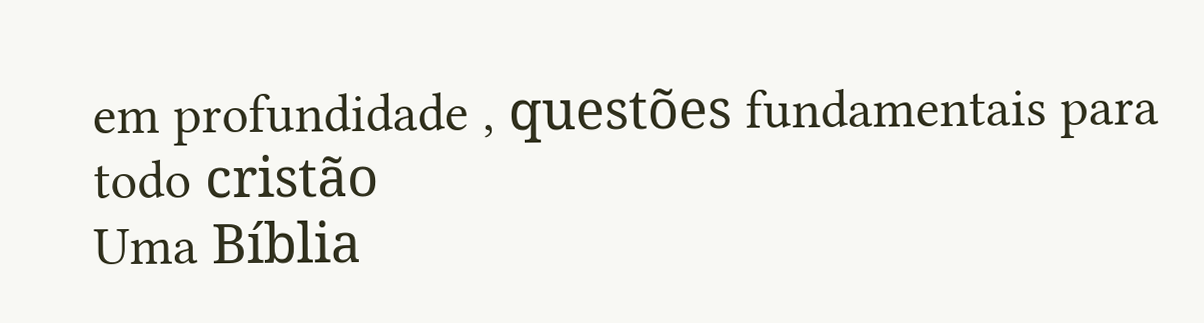em profundidade , questões fundamentais para todo cristão
Uma Bíblia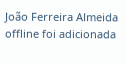João Ferreira Almeida offline foi adicionada